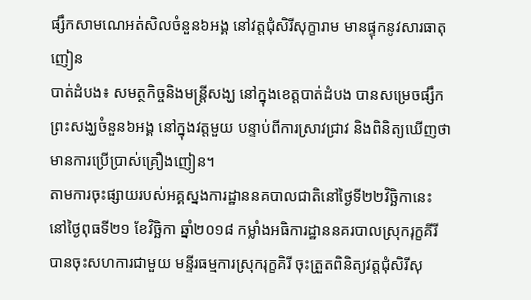ផ្សឹកសាមណេអត់សិលចំនួន៦អង្គ នៅវត្តជុំសិរីសុក្ខារាម មានផ្ទុកនូវសារធាតុញៀន
បាត់ដំបង៖ សមត្ថកិច្ចនិងមន្ត្រីសង្ឃ នៅក្នុងខេត្តបាត់ដំបង បានសម្រេចផ្សឹកព្រះសង្ឃចំនួន៦អង្គ នៅក្នុងវត្តមួយ បន្ទាប់ពីការស្រាវជ្រាវ និងពិនិត្យឃើញថា មានការប្រើប្រាស់គ្រឿងញៀន។
តាមការចុះផ្សាយរបស់អគ្គស្នងការដ្ឋាននគបាលជាតិនៅថ្ងៃទី២២វិច្ឆិកានេះ នៅថ្ងៃពុធទី២១ ខែវិចិ្ឆកា ឆ្នាំ២០១៨ កម្លាំងអធិការដ្ឋាននគរបាលស្រុករុក្ខគីរី បានចុះសហការជាមួយ មន្ទីរធម្មការស្រុករុក្ខគិរី ចុះត្រួតពិនិត្យវត្តជុំសិរីសុ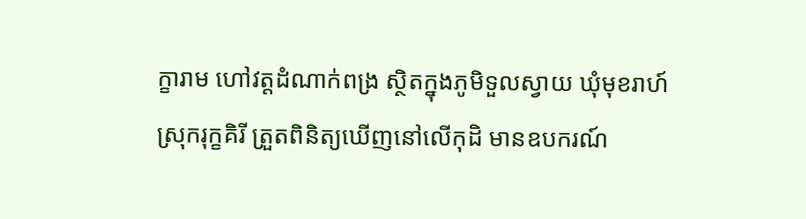ក្ខារាម ហៅវត្តដំណាក់ពង្រ ស្ថិតក្នុងភូមិទួលស្វាយ ឃុំមុខរាហ៍ ស្រុករុក្ខគិរី ត្រួតពិនិត្យឃើញនៅលើកុដិ មានឧបករណ៍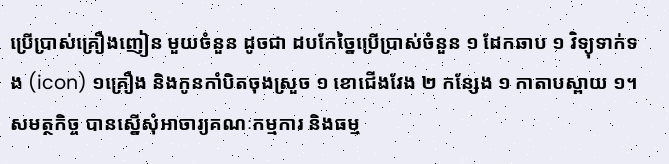ប្រើប្រាស់គ្រឿងញៀន មួយចំនួន ដូចជា ដបកែច្នៃប្រើប្រាស់ចំនួន ១ ដែកឆាប ១ វិទ្យុទាក់ទង (icon) ១គ្រឿង និងកូនកាំបិតចុងស្រួច ១ ខោជើងវែង ២ កន្សែង ១ កាតាបស្ពាយ ១។
សមត្ថកិច្ច បានស្នើសុំអាចារ្យគណៈកម្មការ និងធម្ម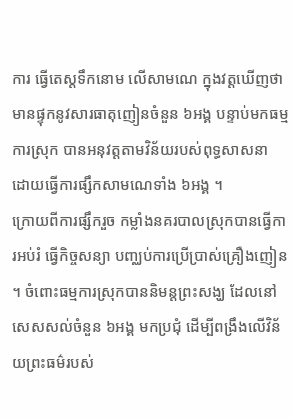ការ ធ្វើតេស្តទឹកនោម លើសាមណេ ក្នុងវត្តឃើញថា មានផ្ទុកនូវសារធាតុញៀនចំនួន ៦អង្គ បន្ទាប់មកធម្មការស្រុក បានអនុវត្តតាមវិន័យរបស់ពុទ្ធសាសនា ដោយធ្វើការផ្សឹកសាមណេទាំង ៦អង្គ ។
ក្រោយពីការផ្សឹករួច កម្លាំងនគរបាលស្រុកបានធ្វើការអប់រំ ធ្វើកិច្ចសន្យា បញ្ឈប់ការប្រើប្រាស់គ្រឿងញៀន ។ ចំពោះធម្មការស្រុកបាននិមន្តព្រះសង្ឃ ដែលនៅសេសសល់ចំនួន ៦អង្គ មកប្រជុំ ដើម្បីពង្រឹងលើវិន័យព្រះធម៌របស់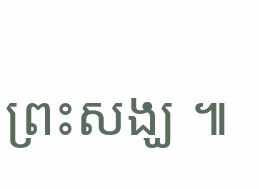ព្រះសង្ឃ ៕